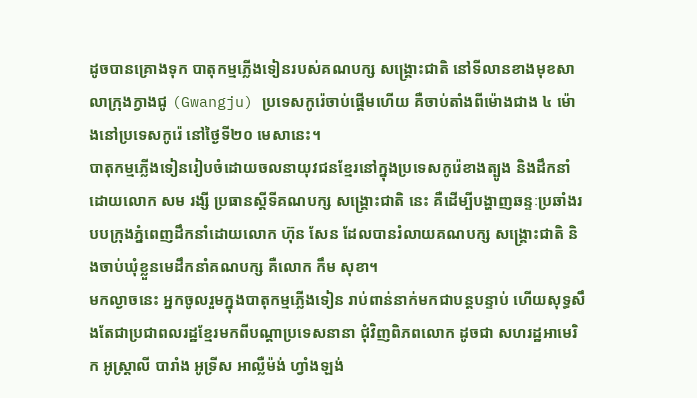ដូចបានគ្រោងទុក បាតុកម្មភ្លើងទៀនរបស់គណបក្ស សង្គ្រោះជាតិ នៅទីលានខាងមុខសាលាក្រុងក្វាងជូ (Gwangju) ប្រទេសកូរ៉េចាប់ផ្ដើមហើយ គឺចាប់តាំងពីម៉ោងជាង ៤ ម៉ោងនៅប្រទេសកូរ៉េ នៅថ្ងៃទី២០ មេសានេះ។
បាតុកម្មភ្លើងទៀនរៀបចំដោយចលនាយុវជនខ្មែរនៅក្នុងប្រទេសកូរ៉េខាងត្បូង និងដឹកនាំដោយលោក សម រង្សី ប្រធានស្ដីទីគណបក្ស សង្គ្រោះជាតិ នេះ គឺដើម្បីបង្ហាញឆន្ទៈប្រឆាំងរបបក្រុងភ្នំពេញដឹកនាំដោយលោក ហ៊ុន សែន ដែលបានរំលាយគណបក្ស សង្គ្រោះជាតិ និងចាប់ឃុំខ្លួនមេដឹកនាំគណបក្ស គឺលោក កឹម សុខា។
មកល្ងាចនេះ អ្នកចូលរួមក្នុងបាតុកម្មភ្លើងទៀន រាប់ពាន់នាក់មកជាបន្តបន្ទាប់ ហើយសុទ្ធសឹងតែជាប្រជាពលរដ្ឋខ្មែរមកពីបណ្ដាប្រទេសនានា ជុំវិញពិភពលោក ដូចជា សហរដ្ឋអាមេរិក អូស្ត្រាលី បារាំង អូទ្រីស អាល្លឺម៉ង់ ហ្វាំងឡង់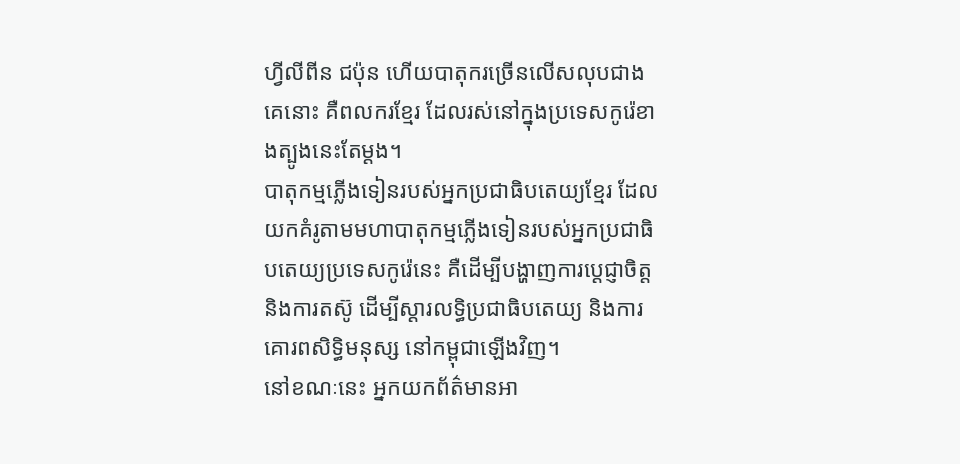ហ្វីលីពីន ជប៉ុន ហើយបាតុករច្រើនលើសលុបជាងគេនោះ គឺពលករខ្មែរ ដែលរស់នៅក្នុងប្រទេសកូរ៉េខាងត្បូងនេះតែម្ដង។
បាតុកម្មភ្លើងទៀនរបស់អ្នកប្រជាធិបតេយ្យខ្មែរ ដែលយកគំរូតាមមហាបាតុកម្មភ្លើងទៀនរបស់អ្នកប្រជាធិបតេយ្យប្រទេសកូរ៉េនេះ គឺដើម្បីបង្ហាញការប្ដេជ្ញាចិត្ត និងការតស៊ូ ដើម្បីស្ដារលទ្ធិប្រជាធិបតេយ្យ និងការគោរពសិទ្ធិមនុស្ស នៅកម្ពុជាឡើងវិញ។
នៅខណៈនេះ អ្នកយកព័ត៌មានអា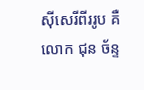ស៊ីសេរីពីររូប គឺលោក ជុន ច័ន្ទ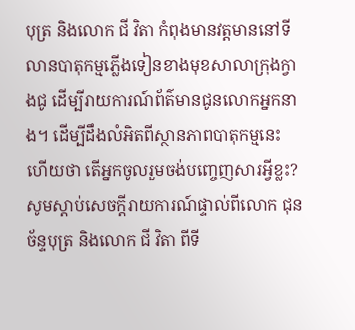បុត្រ និងលោក ជី វិតា កំពុងមានវត្តមាននៅទីលានបាតុកម្មភ្លើងទៀនខាងមុខសាលាក្រុងក្វាងជូ ដើម្បីរាយការណ៍ព័ត៌មានជូនលោកអ្នកនាង។ ដើម្បីដឹងលំអិតពីស្ថានភាពបាតុកម្មនេះ ហើយថា តើអ្នកចូលរួមចង់បញ្ចេញសារអ្វីខ្លះ?
សូមស្ដាប់សេចក្ដីរាយការណ៍ផ្ទាល់ពីលោក ជុន ច័ន្ទបុត្រ និងលោក ជី វិតា ពីទី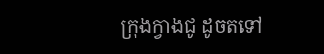ក្រុងក្វាងជូ ដូចតទៅ